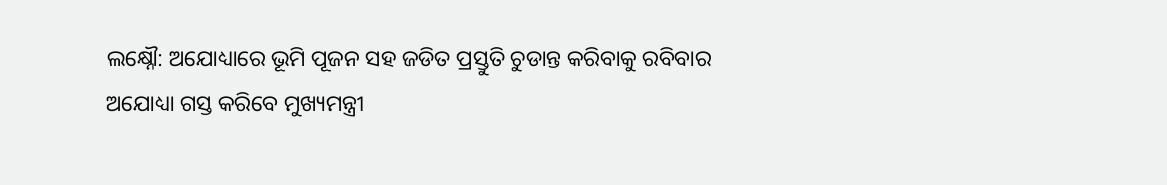ଲକ୍ଷ୍ନୌ: ଅଯୋଧ୍ୟାରେ ଭୂମି ପୂଜନ ସହ ଜଡିତ ପ୍ରସ୍ତୁତି ଚୁଡାନ୍ତ କରିବାକୁ ରବିବାର ଅଯୋଧ୍ୟା ଗସ୍ତ କରିବେ ମୁଖ୍ୟମନ୍ତ୍ରୀ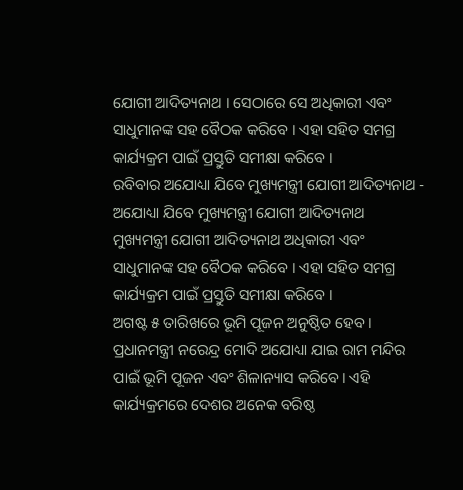ଯୋଗୀ ଆଦିତ୍ୟନାଥ । ସେଠାରେ ସେ ଅଧିକାରୀ ଏବଂ ସାଧୁମାନଙ୍କ ସହ ବୈଠକ କରିବେ । ଏହା ସହିତ ସମଗ୍ର କାର୍ଯ୍ୟକ୍ରମ ପାଇଁ ପ୍ରସ୍ତୁତି ସମୀକ୍ଷା କରିବେ ।
ରବିବାର ଅଯୋଧ୍ୟା ଯିବେ ମୁଖ୍ୟମନ୍ତ୍ରୀ ଯୋଗୀ ଆଦିତ୍ୟନାଥ - ଅଯୋଧ୍ୟା ଯିବେ ମୁଖ୍ୟମନ୍ତ୍ରୀ ଯୋଗୀ ଆଦିତ୍ୟନାଥ
ମୁଖ୍ୟମନ୍ତ୍ରୀ ଯୋଗୀ ଆଦିତ୍ୟନାଥ ଅଧିକାରୀ ଏବଂ ସାଧୁମାନଙ୍କ ସହ ବୈଠକ କରିବେ । ଏହା ସହିତ ସମଗ୍ର କାର୍ଯ୍ୟକ୍ରମ ପାଇଁ ପ୍ରସ୍ତୁତି ସମୀକ୍ଷା କରିବେ ।
ଅଗଷ୍ଟ ୫ ତାରିଖରେ ଭୂମି ପୂଜନ ଅନୁଷ୍ଠିତ ହେବ । ପ୍ରଧାନମନ୍ତ୍ରୀ ନରେନ୍ଦ୍ର ମୋଦି ଅଯୋଧ୍ୟା ଯାଇ ରାମ ମନ୍ଦିର ପାଇଁ ଭୂମି ପୂଜନ ଏବଂ ଶିଳାନ୍ୟାସ କରିବେ। ଏହି କାର୍ଯ୍ୟକ୍ରମରେ ଦେଶର ଅନେକ ବରିଷ୍ଠ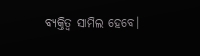ବ୍ୟକ୍ତିତ୍ୱ ସାମିଲ ହେବେ।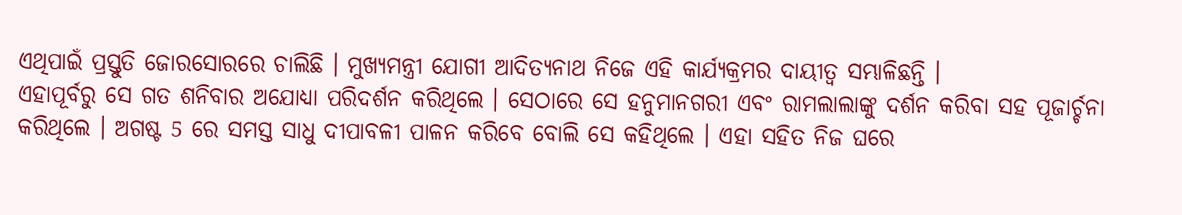ଏଥିପାଇଁ ପ୍ରସ୍ତୁତି ଜୋରସୋରରେ ଚାଲିଛି । ମୁଖ୍ୟମନ୍ତ୍ରୀ ଯୋଗୀ ଆଦିତ୍ୟନାଥ ନିଜେ ଏହି କାର୍ଯ୍ୟକ୍ରମର ଦାୟୀତ୍ବ ସମ୍ଭାଳିଛନ୍ତି ।
ଏହାପୂର୍ବରୁ ସେ ଗତ ଶନିବାର ଅଯୋଧ୍ୟା ପରିଦର୍ଶନ କରିଥିଲେ । ସେଠାରେ ସେ ହନୁମାନଗରୀ ଏବଂ ରାମଲାଲାଙ୍କୁ ଦର୍ଶନ କରିବା ସହ ପୂଜାର୍ଚ୍ଚନା କରିଥିଲେ । ଅଗଷ୍ଟ 5 ରେ ସମସ୍ତ ସାଧୁ ଦୀପାବଳୀ ପାଳନ କରିବେ ବୋଲି ସେ କହିଥିଲେ । ଏହା ସହିତ ନିଜ ଘରେ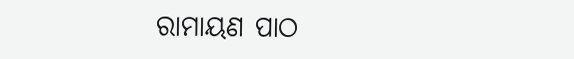ରାମାୟଣ ପାଠ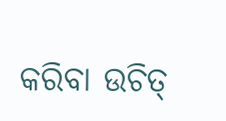କରିବା ଉଚିତ୍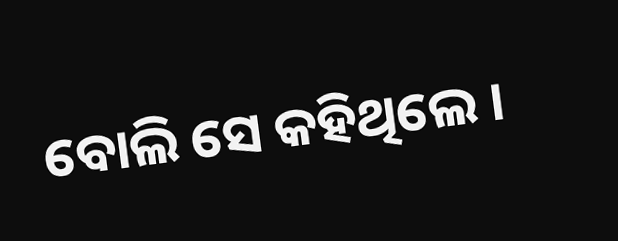ବୋଲି ସେ କହିଥିଲେ ।